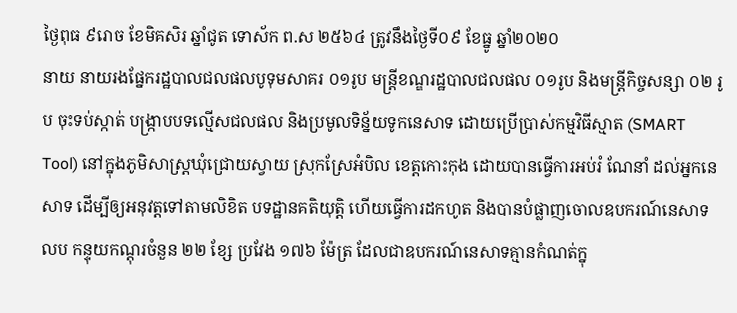ថ្ងៃពុធ ៩រោច ខែមិគសិរ ឆ្នាំជូត ទោស័ក ព.ស ២៥៦៤ ត្រូវនឹងថ្ងៃទី០៩ ខែធ្នូ ឆ្នាំ២០២០
នាយ នាយរងផ្នែករដ្ឋបាលជលផលបូទុមសាគរ ០១រូប មន្ត្រីខណ្ឌរដ្ឋបាលជលផល ០១រូប និងមន្ត្រីកិច្ចសន្សា ០២ រូប ចុះទប់ស្កាត់ បង្ក្រាបបទល្មើសជលផល និងប្រមូលទិន្ន័យទូកនេសាទ ដោយប្រើប្រាស់កម្មវិធីស្មាត (SMART Tool) នៅក្នុងភូមិសាស្រ្តឃុំជ្រោយស្វាយ ស្រុកស្រែអំបិល ខេត្តកោះកុង ដោយបានធ្វើការអប់រំ ណែនាំ ដល់អ្នកនេសាទ ដើម្បីឲ្យអនុវត្តទៅតាមលិខិត បទដ្ឋានគតិយុត្តិ ហើយធ្វើការដកហូត និងបានបំផ្លាញចោលឧបករណ៍នេសាទ លប កន្ទុយកណ្តុរចំនួន ២២ ខ្សែ ប្រវែង ១៧៦ ម៉ែត្រ ដែលជាឧបករណ៍នេសាទគ្មានកំណត់ក្នុ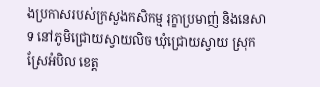ងប្រកាសរបស់ក្រសួងកសិកម្ម រុក្ខាប្រមាញ់ និងនេសាទ នៅភូមិជ្រោយស្វាយលិច ឃុំជ្រោយស្វាយ ស្រុកស្រែអំបិល ខេត្ត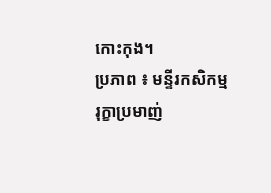កោះកុង។
ប្រភាព ៖ មន្ទីរកសិកម្ម រុក្ខាប្រមាញ់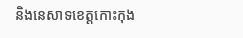និងនេសាទខេត្តកោះកុង